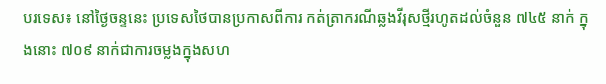បរទេស៖ នៅថ្ងៃចន្ទនេះ ប្រទេសថៃបានប្រកាសពីការ កត់ត្រាករណីឆ្លងវីរុសថ្មីរហូតដល់ចំនួន ៧៤៥ នាក់ ក្នុងនោះ ៧០៩ នាក់ជាការចម្លងក្នុងសហ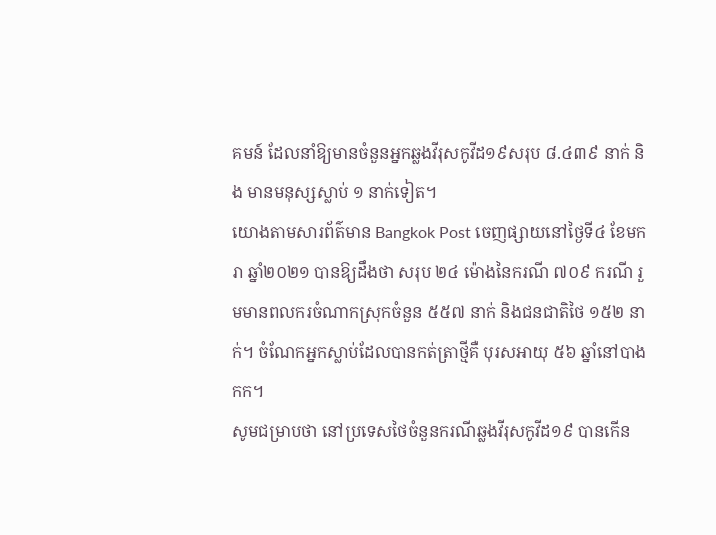គមន៍ ដែលនាំឱ្យមានចំនួនអ្នកឆ្លងវីរុសកូវីដ១៩សរុប ៨.៤៣៩ នាក់ និង មានមនុស្សស្លាប់ ១ នាក់ទៀត។
យោងតាមសារព័ត៌មាន Bangkok Post ចេញផ្សាយនៅថ្ងៃទី៤ ខែមករា ឆ្នាំ២០២១ បានឱ្យដឹងថា សរុប ២៤ ម៉ោងនៃករណី ៧០៩ ករណី រួមមានពលករចំណាកស្រុកចំនួន ៥៥៧ នាក់ និងជនជាតិថៃ ១៥២ នាក់។ ចំណែកអ្នកស្លាប់ដែលបានកត់ត្រាថ្មីគឺ បុរសអាយុ ៥៦ ឆ្នាំនៅបាងកក។
សូមជម្រាបថា នៅប្រទេសថៃចំនួនករណីឆ្លងវីរុសកូវីដ១៩ បានកើន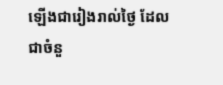ឡើងជារៀងរាល់ថ្ងៃ ដែលជាចំនួ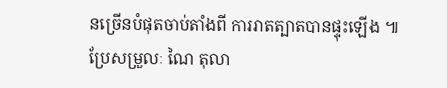នច្រើនបំផុតចាប់តាំងពី ការរាតត្បាតបានផ្ទុះឡើង ៕
ប្រែសម្រួលៈ ណៃ តុលា